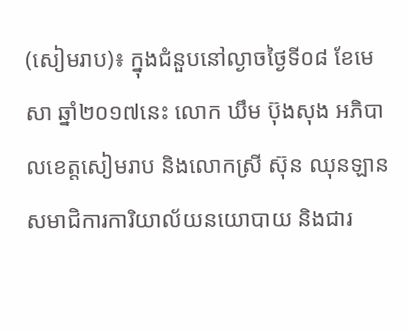(សៀមរាប)៖ ក្នុងជំនួបនៅល្ងាចថ្ងៃទី០៨ ខែមេសា ឆ្នាំ២០១៧នេះ លោក ឃឹម ប៊ុងសុង អភិបាលខេត្តសៀមរាប និងលោកស្រី ស៊ុន ឈុនឡាន សមាជិការការិយាល័យនយោបាយ និងជារ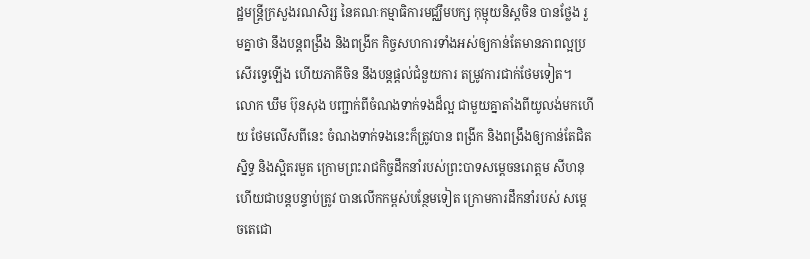ដ្ឋមន្ដ្រីក្រសួងរណសិរ្ស នៃគណៈកម្មាធិការមជ្ឈឹមបក្ស កុម្មុយនិស្ដចិន បានថ្លែង រួមគ្នាថា នឹងបន្តពង្រឹង និងពង្រីក កិច្ចសហការទាំងអស់ឲ្យកាន់តែមានភាពល្អប្រសើរទ្វេឡើង ហើយភាគីចិន នឹងបន្ដផ្តល់ជំនួយការ តម្រូវការជាក់ថែមទៀត។
លោក ឃឹម ប៊ុនសុង បញ្ជាក់ពីចំណងទាក់ទងដ៏ល្អ ជាមួយគ្នាតាំងពីយូលង់មកហើយ ថែមលើសពីនេះ ចំណងទាក់ទងនេះក៏ត្រូវបាន ពង្រីក និងពង្រឹងឲ្យកាន់តែជិតស្និទ្ធ និងស្អិតរមួត ក្រោមព្រះរាជកិច្ចដឹកនាំរបស់ព្រះបាទសម្តេចនរោត្តម សីហនុ ហើយជាបន្តបន្ទាប់ត្រូវ បានលើកកម្ពស់បន្ថែមទៀត ក្រោមការដឹកនាំរបស់ សម្តេចតេជោ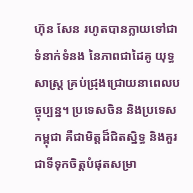ហ៊ុន សែន រហូតបានក្លាយទៅជាទំនាក់ទំនង នៃភាពជាដៃគូ យុទ្ធសាស្រ្ត គ្រប់ជ្រុងជ្រោយនាពេលបច្ចុប្បន្ន។ ប្រទេសចិន និងប្រទេសកម្ពុជា គឺជាមិត្តដ៏ជិតស្និទ្ធ និងគួរជាទីទុកចិត្តបំផុតសម្រា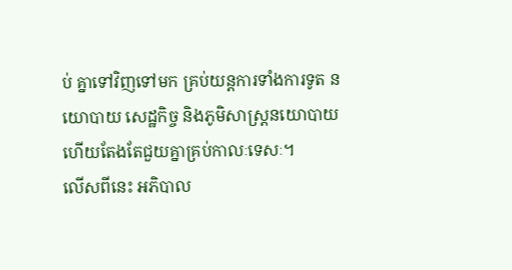ប់ គ្នាទៅវិញទៅមក គ្រប់យន្តការទាំងការទូត នយោបាយ សេដ្ឋកិច្ច និងភូមិសាស្រ្តនយោបាយ ហើយតែងតែជួយគ្នាគ្រប់កាលៈទេសៈ។
លើសពីនេះ អភិបាល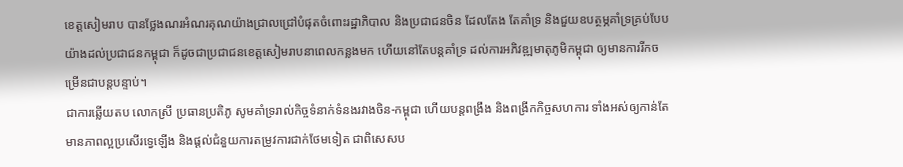ខេត្តសៀមរាប បានថ្លែងណរអំណរគុណយ៉ាងជ្រាលជ្រៅបំផុតចំពោះរដ្ឋាភិបាល និងប្រជាជនចិន ដែលតែង តែគាំទ្រ និងជួយឧបត្ថម្ភគាំទ្រគ្រប់បែបយ៉ាងដល់ប្រជាជនកម្ពុជា ក៏ដូចជាប្រជាជនខេត្តសៀមរាបនាពេលកន្លងមក ហើយនៅតែបន្តគាំទ្រ ដល់ការអភិវឌ្ឍមាតុភូមិកម្ពុជា ឲ្យមានការរីកចម្រើនជាបន្តបន្ទាប់។
ជាការឆ្លើយតប លោកស្រី ប្រធានប្រតិភូ សូមគាំទ្ររាល់កិច្ចទំនាក់ទំនងរវាងចិន-កម្ពុជា ហើយបន្តពង្រឹង និងពង្រីកកិច្ចសហការ ទាំងអស់ឲ្យកាន់តែមានភាពល្អប្រសើរទ្វេឡើង និងផ្តល់ជំនួយការតម្រូវការជាក់ថែមទៀត ជាពិសេសប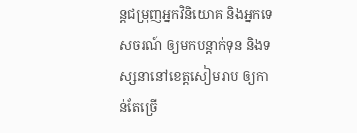ន្តជម្រុញអ្នកវិនិយោគ និងអ្នកទេសចរណ៍ ឲ្យមកបន្តាក់ទុន និងទស្សនានៅខេត្តសៀមរាប ឲ្យកាន់តែច្រើ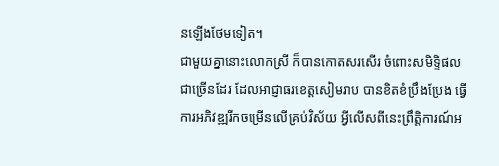នឡើងថែមទៀត។
ជាមួយគ្នានោះលោកស្រី ក៏បានកោតសរសើរ ចំពោះសមិទ្ទិផលជាច្រើនដែរ ដែលអាជ្ញាធរខេត្តសៀមរាប បានខិតខំប្រឹងប្រែង ធ្វើការអភិវឌ្ឍរីកចម្រើនលើគ្រប់វិស័យ អ្វីលើសពីនេះព្រឹត្តិការណ៍អ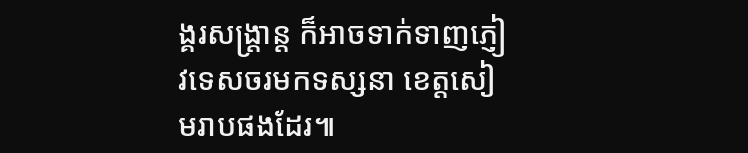ង្គរសង្រ្តាន្ត ក៏អាចទាក់ទាញភ្ញៀវទេសចរមកទស្សនា ខេត្តសៀមរាបផងដែរ៕